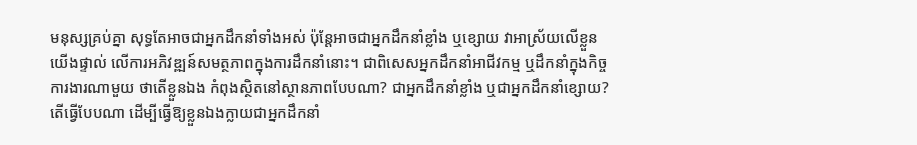មនុស្សគ្រប់គ្នា សុទ្ធតែអាចជាអ្នកដឹកនាំទាំងអស់ ប៉ុន្តែអាចជាអ្នកដឹកនាំខ្លាំង ឬខ្សោយ វាអាស្រ័យលើខ្លួនយើងផ្ទាល់ លើការអភិវឌ្ឍន៍សមត្ថភាពក្នុងការដឹកនាំនោះ។ ជាពិសេសអ្នកដឹកនាំអាជីវកម្ម ឬដឹកនាំក្នុងកិច្ចការងារណាមួយ ថាតើខ្លួនឯង កំពុងស្ថិតនៅស្ថានភាពបែបណា? ជាអ្នកដឹកនាំខ្លាំង ឬជាអ្នកដឹកនាំខ្សោយ? តើធ្វើបែបណា ដើម្បីធ្វើឱ្យខ្លួនឯងក្លាយជាអ្នកដឹកនាំ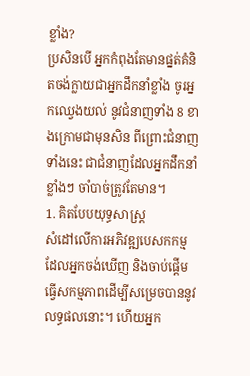ខ្លាំង?
ប្រសិនបើ អ្នកកំពុងតែមានផ្នត់គំនិតចង់ក្លាយជាអ្នកដឹកនាំខ្លាំង ចូរអ្នកឈ្វេងយល់ នូវជំនាញទាំង 8 ខាងក្រោមជាមុនសិន ពីព្រោះជំនាញទាំងនេះ ជាជំនាញដែលអ្នកដឹកនាំខ្លាំងៗ ចាំបាច់ត្រូវតែមាន។
1. គិតបែបយុទ្ធសាស្រ្ត
សំដៅលើការអភិវឌ្ឍបេសកកម្មដែលអ្នកចង់ឃើញ និងចាប់ផ្ដើមធ្វើសកម្មភាពដើម្បីសម្រេចបាននូវលទ្ធផលនោះ។ ហើយអ្នក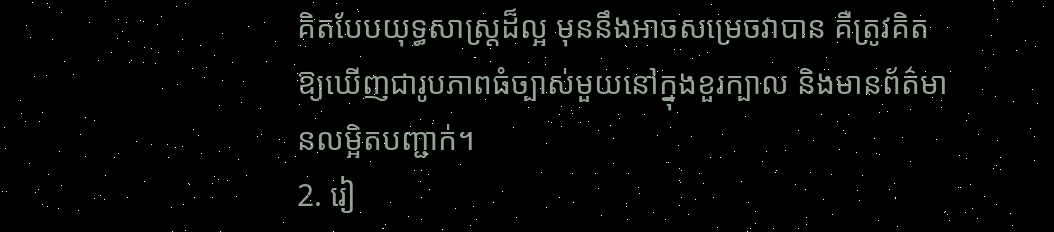គិតបែបយុទ្ធសាស្រ្តដ៏ល្អ មុននឹងអាចសម្រេចវាបាន គឺត្រូវគិតឱ្យឃើញជារូបភាពធំច្បាស់មួយនៅក្នុងខួរក្បាល និងមានព័ត៌មានលម្អិតបញ្ជាក់។
2. រៀ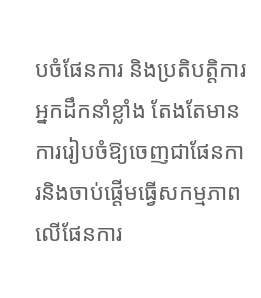បចំផែនការ និងប្រតិបត្តិការ
អ្នកដឹកនាំខ្លាំង តែងតែមានការរៀបចំឱ្យចេញជាផែនការនិងចាប់ផ្ដើមធ្វើសកម្មភាពលើផែនការ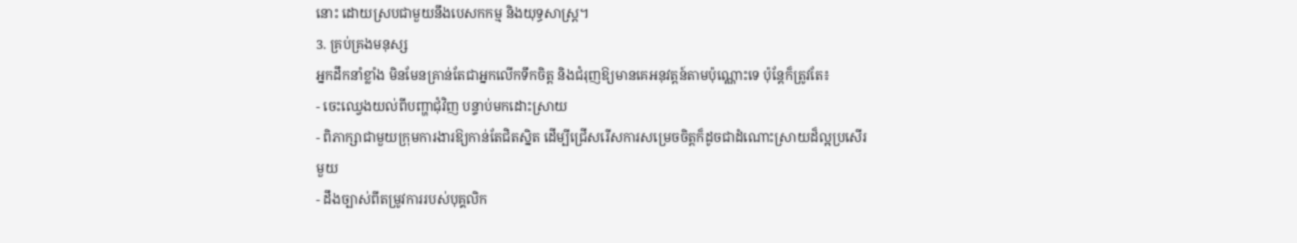នោះ ដោយស្របជាមួយនឹងបេសកកម្ម និងយុទ្ធសាស្រ្ត។
3. គ្រប់គ្រងមនុស្ស
អ្នកដឹកនាំខ្លាំង មិនមែនគ្រាន់តែជាអ្នកលើកទឹកចិត្ត និងជំរុញឱ្យមានគេអនុវត្តន៍តាមប៉ុណ្ណោះទេ ប៉ុន្តែក៏ត្រូវតែ៖
- ចេះឈ្វេងយល់ពីបញ្ហាជុំវិញ បន្ទាប់មកដោះស្រាយ
- ពិភាក្សាជាមួយក្រុមការងារឱ្យកាន់តែជិតស្និត ដើម្បីជ្រើសរើសការសម្រេចចិត្តក៏ដូចជាដំណោះស្រាយដ៏ល្អប្រសើរមួយ
- ដឹងច្បាស់ពីតម្រូវការរបស់បុគ្គលិក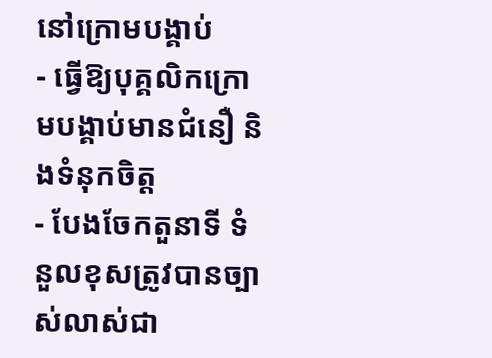នៅក្រោមបង្គាប់
- ធ្វើឱ្យបុគ្គលិកក្រោមបង្គាប់មានជំនឿ និងទំនុកចិត្ត
- បែងចែកតួនាទី ទំនួលខុសត្រូវបានច្បាស់លាស់ជា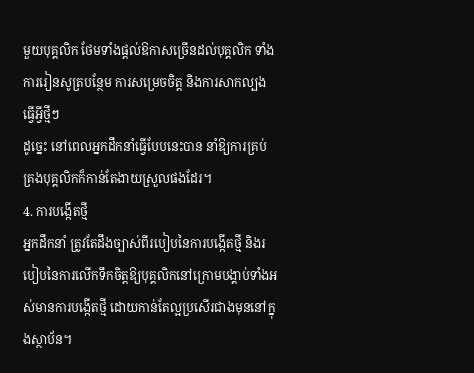មួយបុគ្គលិក ថែមទាំងផ្ដល់ឱកាសច្រើនដល់បុគ្គលិក ទាំងការរៀនសូត្របន្ថែម ការសម្រេចចិត្ត និងការសាកល្បងធ្វើអ្វីថ្មីៗ
ដូច្នេះ នៅពេលអ្នកដឹកនាំធ្វើបែបនេះបាន នាំឱ្យការគ្រប់គ្រងបុគ្គលិកក៏កាន់តែងាយស្រួលផងដែរ។
4. ការបង្កើតថ្មី
អ្នកដឹកនាំ ត្រូវតែដឹងច្បាស់ពីរបៀបនៃការបង្កើតថ្មី និងរបៀបនៃការលើកទឹកចិត្តឱ្យបុគ្គលិកនៅក្រោមបង្គាប់ទាំងអស់មានការបង្កើតថ្មី ដោយកាន់តែល្អប្រសើរជាងមុននៅក្នុងស្ថាប័ន។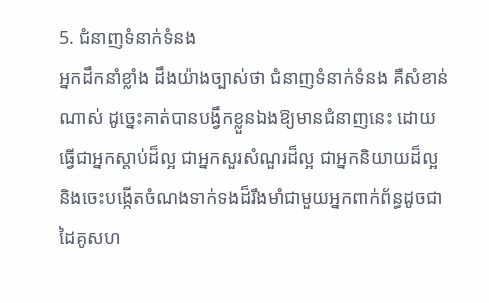5. ជំនាញទំនាក់ទំនង
អ្នកដឹកនាំខ្លាំង ដឹងយ៉ាងច្បាស់ថា ជំនាញទំនាក់ទំនង គឺសំខាន់ណាស់ ដូច្នេះគាត់បានបង្វឹកខ្លួនឯងឱ្យមានជំនាញនេះ ដោយធ្វើជាអ្នកស្ដាប់ដ៏ល្អ ជាអ្នកសួរសំណួរដ៏ល្អ ជាអ្នកនិយាយដ៏ល្អ និងចេះបង្កើតចំណងទាក់ទងដ៏រឹងមាំជាមួយអ្នកពាក់ព័ន្ធដូចជាដៃគូសហ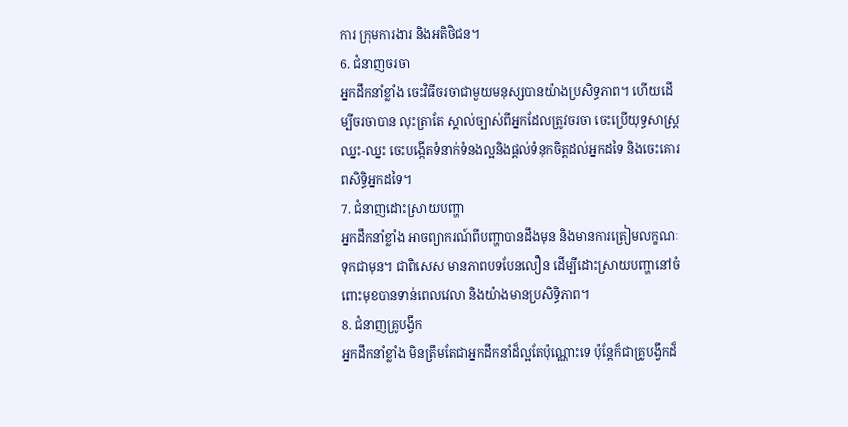ការ ក្រុមការងារ និងអតិថិជន។
6. ជំនាញចរចា
អ្នកដឹកនាំខ្លាំង ចេះវិធីចរចាជាមួយមនុស្សបានយ៉ាងប្រសិទ្ធភាព។ ហើយដើម្បីចរចាបាន លុះត្រាតែ ស្គាល់ច្បាស់ពីអ្នកដែលត្រូវចរចា ចេះប្រើយុទ្ធសាស្រ្តឈ្នះ-ឈ្នះ ចេះបង្កើតទំនាក់ទំនងល្អនិងផ្ដល់ទំនុកចិត្តដល់អ្នកដទៃ និងចេះគោរពសិទ្ធិអ្នកដទៃ។
7. ជំនាញដោះស្រាយបញ្ហា
អ្នកដឹកនាំខ្លាំង អាចព្យាករណ៍ពីបញ្ហាបានដឹងមុន និងមានការត្រៀមលក្ខណៈទុកជាមុន។ ជាពិសេស មានភាពបទបែនលឿន ដើម្បីដោះស្រាយបញ្ហានៅចំពោះមុខបានទាន់ពេលវេលា និងយ៉ាងមានប្រសិទ្ធិភាព។
8. ជំនាញគ្រូបង្វឹក
អ្នកដឹកនាំខ្លាំង មិនត្រឹមតែជាអ្នកដឹកនាំដ៏ល្អតែប៉ុណ្ណោះទេ ប៉ុន្តែក៏ជាគ្រូបង្វឹកដ៏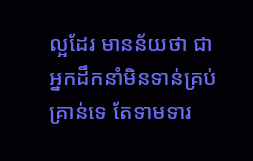ល្អដែរ មានន័យថា ជាអ្នកដឹកនាំមិនទាន់គ្រប់គ្រាន់ទេ តែទាមទារ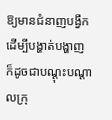ឱ្យមានជំនាញបង្វឹក ដើម្បីបង្ហាត់បង្ហាញ ក៏ដូចជាបណ្ដុះបណ្ដាលក្រុ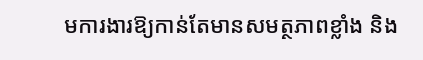មការងារឱ្យកាន់តែមានសមត្ថភាពខ្លាំង និង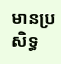មានប្រសិទ្ធ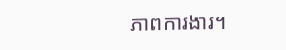ភាពការងារ។